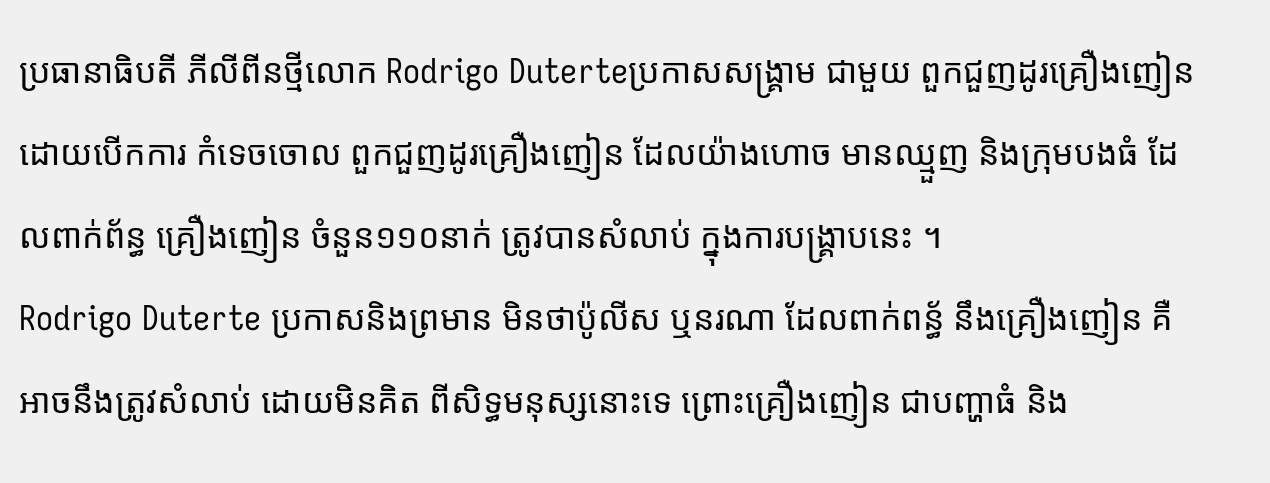ប្រធានាធិបតី ភីលីពីនថ្មីលោក Rodrigo Duterteប្រកាសសង្គ្រាម ជាមួយ ពួកជួញដូរគ្រឿងញៀន ដោយបើកការ កំទេចចោល ពួកជួញដូរគ្រឿងញៀន ដែលយ៉ាងហោច មានឈ្មួញ និងក្រុមបងធំ ដែលពាក់ព័ន្ធ គ្រឿងញៀន ចំនួន១១០នាក់ ត្រូវបានសំលាប់ ក្នុងការបង្គ្រាបនេះ ។
Rodrigo Duterte ប្រកាសនិងព្រមាន មិនថាប៉ូលីស ឬនរណា ដែលពាក់ពន្ធ័ នឹងគ្រឿងញៀន គឺអាចនឹងត្រូវសំលាប់ ដោយមិនគិត ពីសិទ្ធមនុស្សនោះទេ ព្រោះគ្រឿងញៀន ជាបញ្ហាធំ និង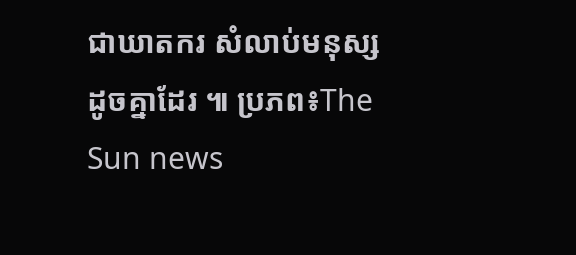ជាឃាតករ សំលាប់មនុស្សដូចគ្នាដែរ ៕ ប្រភព៖The Sun news